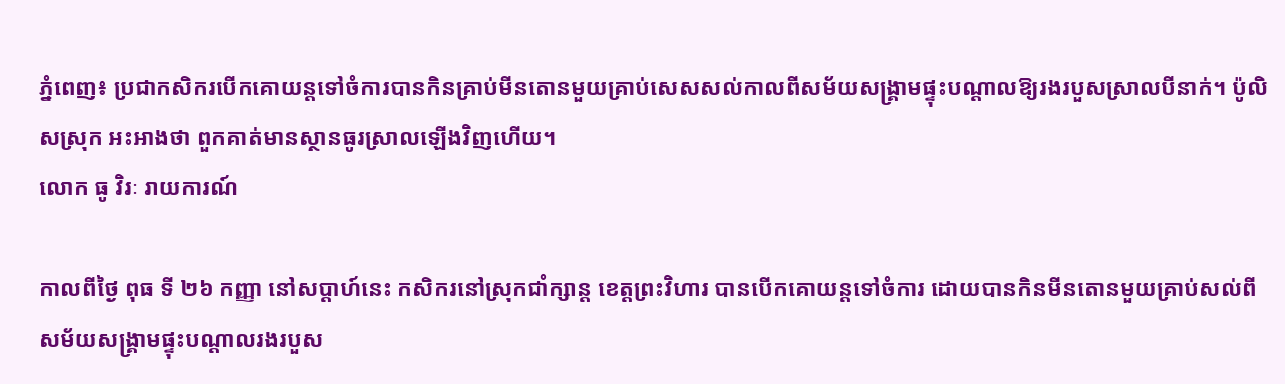ភ្នំពេញ៖ ប្រជាកសិករបើកគោយន្តទៅចំការបានកិនគ្រាប់មីនតោនមួយគ្រាប់សេសសល់កាលពីសម័យសង្គ្រាមផ្ទុះបណ្តាលឱ្យរងរបួសស្រាលបីនាក់។ ប៉ូលិសស្រុក អះអាងថា ពួកគាត់មានស្ថានធូរស្រាលឡើងវិញហើយ។
លោក ធូ វិរៈ រាយការណ៍

កាលពីថ្ងៃ ពុធ ទី ២៦ កញ្ញា នៅសប្ដាហ៍នេះ កសិករនៅស្រុកជាំក្សាន្ត ខេត្តព្រះវិហារ បានបើកគោយន្តទៅចំការ ដោយបានកិនមីនតោនមួយគ្រាប់សល់ពីសម័យសង្គ្រាមផ្ទុះបណ្តាលរងរបួស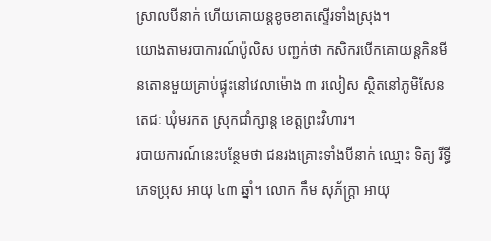ស្រាលបីនាក់ ហើយគោយន្តខូចខាតស្ទើរទាំងស្រុង។
យោងតាមរបាការណ៍ប៉ូលិស បញ្ជក់ថា កសិករបើកគោយន្តកិនមីនតោនមួយគ្រាប់ផ្ទុះនៅវេលាម៉ោង ៣ រលៀស ស្ថិតនៅភូមិសែនតេជៈ ឃុំមរកត ស្រុកជាំក្សាន្ត ខេត្តព្រះវិហារ។
របាយការណ៍នេះបន្ថែមថា ជនរងគ្រោះទាំងបីនាក់ ឈ្មោះ ទិត្យ រីទ្ធី ភេទប្រុស អាយុ ៤៣ ឆ្នាំ។ លោក កឹម សុភ័ក្ត្រា អាយុ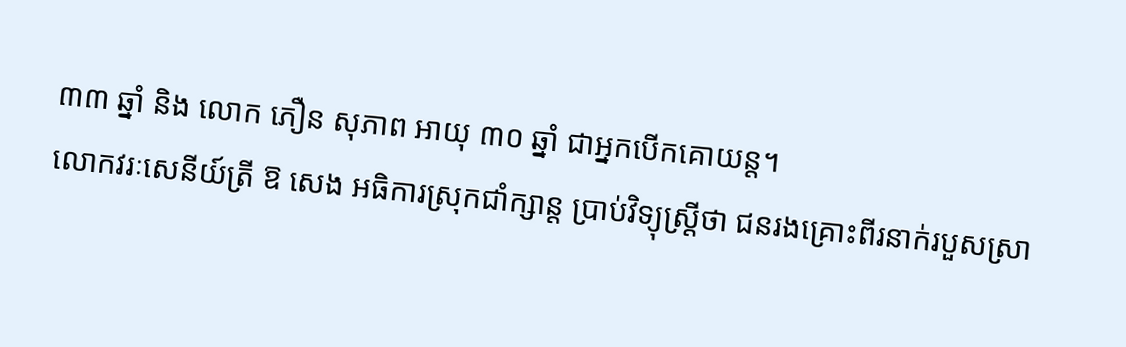៣៣ ឆ្នាំ និង លោក ភឿន សុភាព អាយុ ៣០ ឆ្នាំ ជាអ្នកបើកគោយន្ត។
លោកវរៈសេនីយ៍ត្រី ឱ សេង អធិការស្រុកជាំក្សាន្ត ប្រាប់វិទ្យុស្ត្រីថា ជនរងគ្រោះពីរនាក់របួសស្រា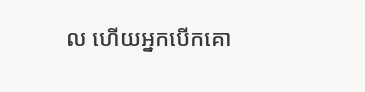ល ហើយអ្នកបើកគោ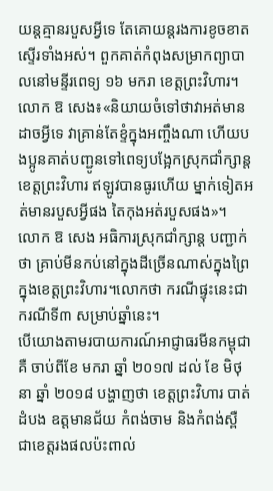យន្តគ្មានរបួសអ្វីទេ តែគោយន្តរងការខូចខាតស្ទើរទាំងអស់។ ពួកគាត់កំពុងសម្រាកព្យាបាលនៅមន្ទីរពេទ្យ ១៦ មករា ខេត្តព្រះវិហារ។
លោក ឱ សេង៖«និយាយចំទៅថាវាអត់មានដាចអ្វីទេ វាគ្រាន់តែខ្ទំក្នុងអញ្ចឹងណា ហើយបងប្អូនគាត់បញ្ជូនទៅពេទ្យបង្អែកស្រុកជាំក្សាន្តខេត្តព្រះវិហារ ឥឡូវបានធូរហើយ ម្នាក់ទៀតអត់មានរបួសអ្វីផង តៃកុងអត់របួសផង»។
លោក ឱ សេង អធិការស្រុកជាំក្សាន្ត បញ្ជាក់ថា គ្រាប់មីនកប់នៅក្នុងដីច្រើនណាស់ក្នុងព្រៃក្នុងខេត្តព្រះវិហារ។លោកថា ករណីផ្ទុះនេះជាករណីទី៣ សម្រាប់ឆ្នាំនេះ។
បើយោងតាមរបាយការណ៍អាជ្ញាធរមីនកម្ពុជាគឺ ចាប់ពីខែ មករា ឆ្នាំ ២០១៧ ដល់ ខែ មិថុនា ឆ្នាំ ២០១៨ បង្ហាញថា ខេត្តព្រះវិហារ បាត់ដំបង ឧត្តមានជ័យ កំពង់ចាម និងកំពង់ស្ពឺ ជាខេត្តរងផលប៉ះពាល់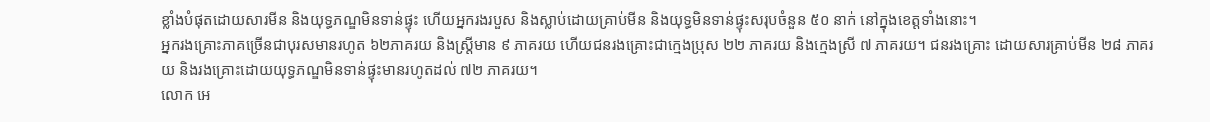ខ្លាំងបំផុតដោយសារមីន និងយុទ្ធភណ្ឌមិនទាន់ផ្ទុះ ហើយអ្នករងរបួស និងស្លាប់ដោយគ្រាប់មីន និងយុទ្ធមិនទាន់ផ្ទុះសរុបចំនួន ៥០ នាក់ នៅក្នុងខេត្តទាំងនោះ។
អ្នករងគ្រោះភាគច្រើនជាបុរសមានរហូត ៦២ភាគរយ និងស្រ្តីមាន ៩ ភាគរយ ហើយជនរងគ្រោះជាក្មេងប្រុស ២២ ភាគរយ និងក្មេងស្រី ៧ ភាគរយ។ ជនរងគ្រោះ ដោយសារគ្រាប់មីន ២៨ ភាគរយ និងរងគ្រោះដោយយុទ្ធភណ្ឌមិនទាន់ផ្ទុះមានរហូតដល់ ៧២ ភាគរយ។
លោក អេ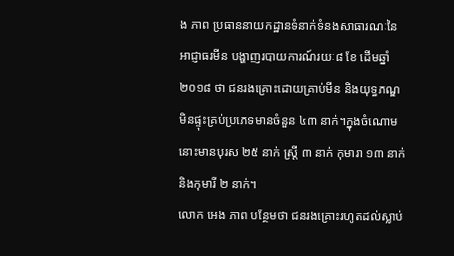ង ភាព ប្រធាននាយកដ្ឋានទំនាក់ទំនងសាធារណៈនៃអាជ្ញាធរមីន បង្ហាញរបាយការណ៍រយៈ៨ ខែ ដើមឆ្នាំ ២០១៨ ថា ជនរងគ្រោះដោយគ្រាប់មីន និងយុទ្ធភណ្ឌមិនផ្ទុះគ្រប់ប្រភេទមានចំនួន ៤៣ នាក់។ក្នុងចំណោមនោះមានបុរស ២៥ នាក់ ស្ត្រី ៣ នាក់ កុមារា ១៣ នាក់ និងកុមារី ២ នាក់។
លោក អេង ភាព បន្ថែមថា ជនរងគ្រោះរហូតដល់ស្លាប់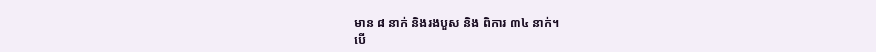មាន ៨ នាក់ និងរងបួស និង ពិការ ៣៤ នាក់។
បើ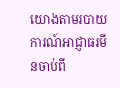យោងតាមរបាយការណ៍អាជ្ញាធរមីនចាប់ពី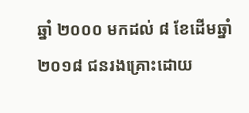ឆ្នាំ ២០០០ មកដល់ ៨ ខែដើមឆ្នាំ ២០១៨ ជនរងគ្រោះដោយ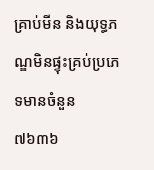គ្រាប់មីន និងយុទ្ធភណ្ឌមិនផ្ទុះគ្រប់ប្រភេទមានចំនួន ៧៦៣៦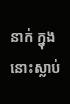នាក់ ក្នុងនោះស្លាប់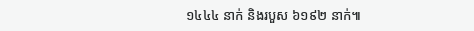១៤៤៤ នាក់ និងរបួស ៦១៩២ នាក់៕